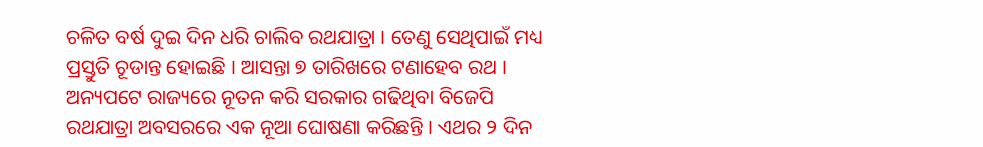ଚଳିତ ବର୍ଷ ଦୁଇ ଦିନ ଧରି ଚାଲିବ ରଥଯାତ୍ରା । ତେଣୁ ସେଥିପାଇଁ ମଧ୍ୟ ପ୍ରସ୍ତୁତି ଚୂଡାନ୍ତ ହୋଇଛି । ଆସନ୍ତା ୭ ତାରିଖରେ ଟଣାହେବ ରଥ । ଅନ୍ୟପଟେ ରାଜ୍ୟରେ ନୂତନ କରି ସରକାର ଗଢିଥିବା ବିଜେପି ରଥଯାତ୍ରା ଅବସରରେ ଏକ ନୂଆ ଘୋଷଣା କରିଛନ୍ତି । ଏଥର ୨ ଦିନ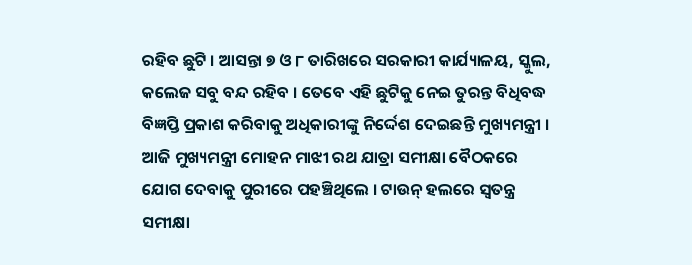ରହିବ ଛୁଟି । ଆସନ୍ତା ୭ ଓ ୮ ତାରିଖରେ ସରକାରୀ କାର୍ଯ୍ୟାଳୟ, ସ୍କୁଲ, କଲେଜ ସବୁ ବନ୍ଦ ରହିବ । ତେବେ ଏହି ଛୁଟିକୁ ନେଇ ତୁରନ୍ତ ବିଧିବଦ୍ଧ ବିଜ୍ଞପ୍ତି ପ୍ରକାଶ କରିବାକୁ ଅଧିକାରୀଙ୍କୁ ନିର୍ଦ୍ଦେଶ ଦେଇଛନ୍ତି ମୁଖ୍ୟମନ୍ତ୍ରୀ ।
ଆଜି ମୁଖ୍ୟମନ୍ତ୍ରୀ ମୋହନ ମାଝୀ ରଥ ଯାତ୍ରା ସମୀକ୍ଷା ବୈଠକରେ ଯୋଗ ଦେବାକୁ ପୁରୀରେ ପହଞ୍ଚିଥିଲେ । ଟାଉନ୍ ହଲରେ ସ୍ୱତନ୍ତ୍ର ସମୀକ୍ଷା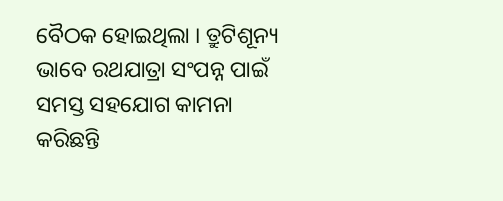ବୈଠକ ହୋଇଥିଲା । ତ୍ରୁଟିଶୂନ୍ୟ ଭାବେ ରଥଯାତ୍ରା ସଂପନ୍ନ ପାଇଁ ସମସ୍ତ ସହଯୋଗ କାମନା କରିଛନ୍ତି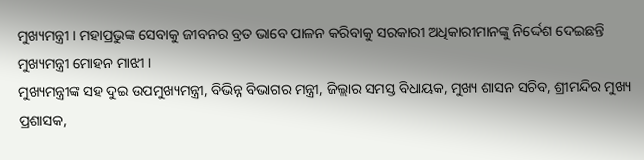ମୁଖ୍ୟମନ୍ତ୍ରୀ । ମହାପ୍ରଭୁଙ୍କ ସେବାକୁ ଜୀବନର ବ୍ରତ ଭାବେ ପାଳନ କରିବାକୁ ସରକାରୀ ଅଧିକାରୀମାନଙ୍କୁ ନିର୍ଦ୍ଦେଶ ଦେଇଛନ୍ତି ମୁଖ୍ୟମନ୍ତ୍ରୀ ମୋହନ ମାଝୀ ।
ମୁଖ୍ୟମନ୍ତ୍ରୀଙ୍କ ସହ ଦୁଇ ଉପମୁଖ୍ୟମନ୍ତ୍ରୀ, ବିଭିନ୍ନ ବିଭାଗର ମନ୍ତ୍ରୀ, ଜିଲ୍ଲାର ସମସ୍ତ ବିଧାୟକ, ମୁଖ୍ୟ ଶାସନ ସଚିବ, ଶ୍ରୀମନ୍ଦିର ମୁଖ୍ୟ ପ୍ରଶାସକ,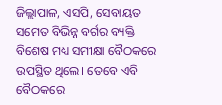ଜିଲ୍ଲାପାଳ, ଏସପି, ସେବାୟତ ସମେତ ବିଭିନ୍ନ ବର୍ଗର ବ୍ୟକ୍ତି ବିଶେଷ ମଧ୍ୟ ସମୀକ୍ଷା ବୈଠକରେ ଉପସ୍ଥିତ ଥିଲେ। ତେବେ ଏବି ବୈଠକରେ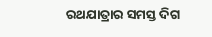ରଥଯାତ୍ରାର ସମସ୍ତ ଦିଗ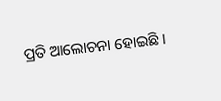ପ୍ରତି ଆଲୋଚନା ହୋଇଛି ।